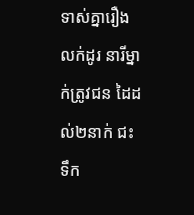ទាស់គ្នារឿងលក់ដូរ នារីម្នាក់ត្រូវជន ដៃដល់២នាក់ ជះទឹក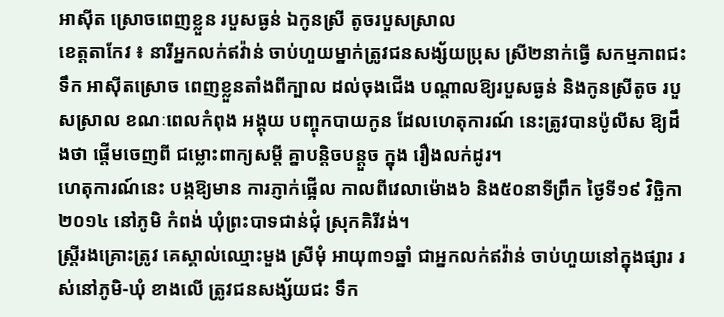អាស៊ីត ស្រោចពេញខ្លួន របួសធ្ងន់ ឯកូនស្រី តូចរបួសស្រាល
ខេត្តតាកែវ ៖ នារីអ្នកលក់ឥវ៉ាន់ ចាប់ហួយម្នាក់ត្រូវជនសង្ស័យប្រុស ស្រី២នាក់ធ្វើ សកម្មភាពជះទឹក អាស៊ីតស្រោច ពេញខ្លួនតាំងពីក្បាល ដល់ចុងជើង បណ្តាលឱ្យរបួសធ្ងន់ និងកូនស្រីតូច របួសស្រាល ខណៈពេលកំពុង អង្គុយ បញ្ចុកបាយកូន ដែលហេតុការណ៍ នេះត្រូវបានប៉ូលីស ឱ្យដឹងថា ផ្តើមចេញពី ជម្លោះពាក្យសម្តី គ្នាបន្តិចបន្តួច ក្នុង រឿងលក់ដូរ។
ហេតុការណ៍នេះ បង្កឱ្យមាន ការភ្ញាក់ផ្អើល កាលពីវេលាម៉ោង៦ និង៥០នាទីព្រឹក ថ្ងៃទី១៩ វិច្ឆិកា ២០១៤ នៅភូមិ កំពង់ ឃុំព្រះបាទជាន់ជុំ ស្រុកគិរីវង់។
ស្ត្រីរងគ្រោះត្រូវ គេស្គាល់ឈ្មោះមួង ស្រីមុំ អាយុ៣១ឆ្នាំ ជាអ្នកលក់ឥវ៉ាន់ ចាប់ហួយនៅក្នុងផ្សារ រស់នៅភូមិ-ឃុំ ខាងលើ ត្រូវជនសង្ស័យជះ ទឹក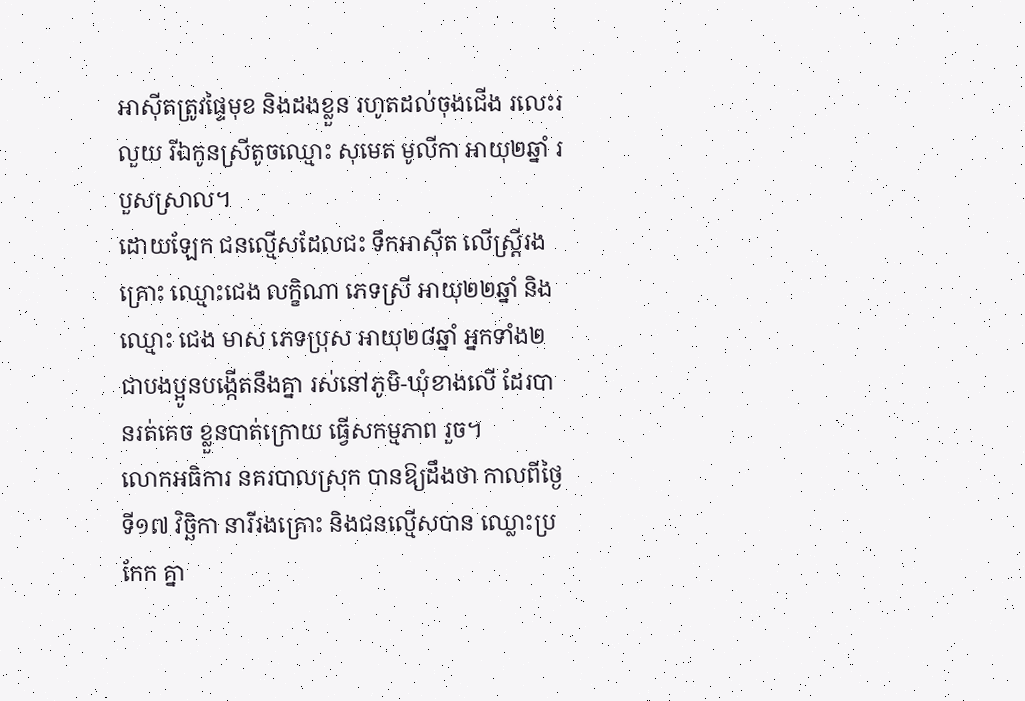អាស៊ីតត្រូវផ្ទៃមុខ និងដងខ្លួន រហូតដល់ចុងជើង រលេះរលួយ រីឯកូនស្រីតូចឈ្មោះ សុមេត មូលីកា អាយុ២ឆ្នាំ របួសស្រាល។
ដោយឡែក ជនល្មើសដែលជះ ទឹកអាស៊ីត លើស្ត្រីរងគ្រោះ ឈ្មោះជេង លក្ខិណា ភេទស្រី អាយុ២២ឆ្នាំ និងឈ្មោះ ជេង មាស ភេទប្រុស អាយុ២៨ឆ្នាំ អ្នកទាំង២ ជាបងប្អូនបង្កើតនឹងគ្នា រស់នៅភូមិ-ឃុំខាងលើ ដែរបានរត់គេច ខ្លួនបាត់ក្រោយ ធ្វើសកម្មភាព រួច។
លោកអធិការ នគរបាលស្រុក បានឱ្យដឹងថា កាលពីថ្ងៃទី១៧ វិច្ឆិកា នារីរងគ្រោះ និងជនល្មើសបាន ឈ្លោះប្រកែក គ្នា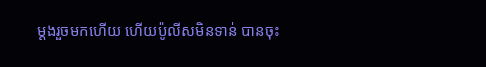ម្តងរួចមកហើយ ហើយប៉ូលីសមិនទាន់ បានចុះ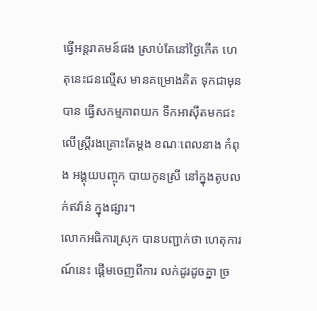ធ្វើអន្តរាគមន៍ផង ស្រាប់តែនៅថ្ងៃកើត ហេតុនេះជនល្មើស មានគម្រោងគិត ទុកជាមុនបាន ធ្វើសកម្មភាពយក ទឹកអាស៊ីតមកជះ លើស្ត្រីរងគ្រោះតែម្តង ខណៈពេលនាង កំពុង អង្គុយបញ្ចុក បាយកូនស្រី នៅក្នុងតូបលក់ឥវ៉ាន់ ក្នុងផ្សារ។
លោកអធិការស្រុក បានបញ្ជាក់ថា ហេតុការណ៍នេះ ផ្តើមចេញពីការ លក់ដូរដូចគ្នា ច្រ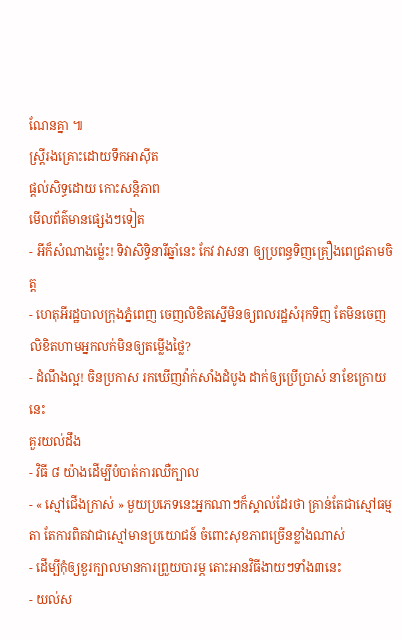ណែនគ្នា ៕
ស្ត្រីរងគ្រោះដោយទឹកអាស៊ីត
ផ្តល់សិទ្ធដោយ កោះសន្តិភាព
មើលព័ត៌មានផ្សេងៗទៀត
- អីក៏សំណាងម្ល៉េះ! ទិវាសិទ្ធិនារីឆ្នាំនេះ កែវ វាសនា ឲ្យប្រពន្ធទិញគ្រឿងពេជ្រតាមចិត្ត
- ហេតុអីរដ្ឋបាលក្រុងភ្នំពេញ ចេញលិខិតស្នើមិនឲ្យពលរដ្ឋសំរុកទិញ តែមិនចេញលិខិតហាមអ្នកលក់មិនឲ្យតម្លើងថ្លៃ?
- ដំណឹងល្អ! ចិនប្រកាស រកឃើញវ៉ាក់សាំងដំបូង ដាក់ឲ្យប្រើប្រាស់ នាខែក្រោយនេះ
គួរយល់ដឹង
- វិធី ៨ យ៉ាងដើម្បីបំបាត់ការឈឺក្បាល
- « ស្មៅជើងក្រាស់ » មួយប្រភេទនេះអ្នកណាៗក៏ស្គាល់ដែរថា គ្រាន់តែជាស្មៅធម្មតា តែការពិតវាជាស្មៅមានប្រយោជន៍ ចំពោះសុខភាពច្រើនខ្លាំងណាស់
- ដើម្បីកុំឲ្យខួរក្បាលមានការព្រួយបារម្ភ តោះអានវិធីងាយៗទាំង៣នេះ
- យល់ស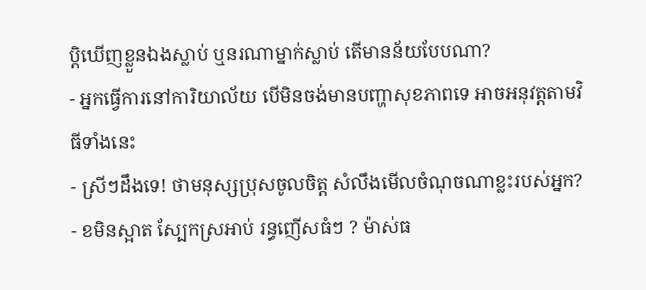ប្តិឃើញខ្លួនឯងស្លាប់ ឬនរណាម្នាក់ស្លាប់ តើមានន័យបែបណា?
- អ្នកធ្វើការនៅការិយាល័យ បើមិនចង់មានបញ្ហាសុខភាពទេ អាចអនុវត្តតាមវិធីទាំងនេះ
- ស្រីៗដឹងទេ! ថាមនុស្សប្រុសចូលចិត្ត សំលឹងមើលចំណុចណាខ្លះរបស់អ្នក?
- ខមិនស្អាត ស្បែកស្រអាប់ រន្ធញើសធំៗ ? ម៉ាស់ធ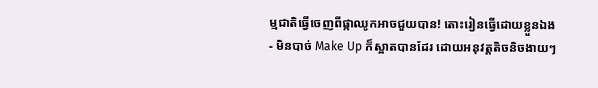ម្មជាតិធ្វើចេញពីផ្កាឈូកអាចជួយបាន! តោះរៀនធ្វើដោយខ្លួនឯង
- មិនបាច់ Make Up ក៏ស្អាតបានដែរ ដោយអនុវត្តតិចនិចងាយៗ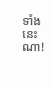ទាំងនេះណា!